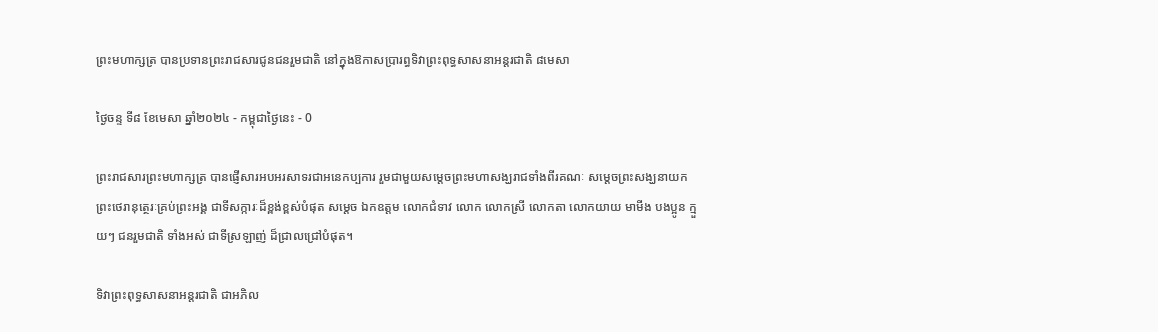ព្រះមហាក្សត្រ បានប្រទានព្រះរាជសារជូនជនរួមជាតិ នៅក្នុងឱកាសប្រារព្ធទិវាព្រះពុទ្ធសាសនាអន្តរជាតិ ៨មេសា

ថ្ងៃចន្ទ ទី៨ ខែមេសា ឆ្នាំ២០២៤ - កម្ពុជាថ្ងៃនេះ - 0

ព្រះរាជសារព្រះមហាក្សត្រ បានផ្ញើសារអបអរសាទរជាអនេកប្បការ រួមជាមួយសម្តេចព្រះមហាសង្ឃរាជទាំងពីរគណៈ សម្តេចព្រះសង្ឃនាយក ព្រះថេរានុត្ថេរៈគ្រប់ព្រះអង្គ ជាទីសក្ការៈដ៏ខ្ពង់ខ្ពស់បំផុត សម្ដេច ឯកឧត្តម លោកជំទាវ លោក លោកស្រី លោកតា លោកយាយ មាមីង បងប្អូន ក្មួយៗ ជនរួមជាតិ ទាំងអស់ ជាទីស្រឡាញ់ ដ៏ជ្រាលជ្រៅបំផុត។

ទិវាព្រះពុទ្ធសាសនាអន្តរជាតិ ជាអភិល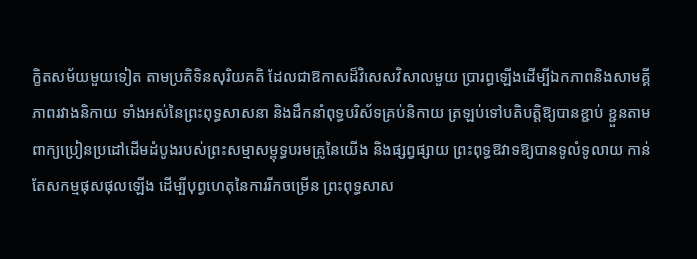ក្ខិតសម័យមួយទៀត តាមប្រតិទិនសុរិយគតិ ដែលជាឱកាសដ៏វិសេសវិសាលមួយ ប្រារព្ធឡើងដើម្បីឯកភាពនិងសាមគ្គីភាពរវាងនិកាយ ទាំងអស់នៃព្រះពុទ្ធសាសនា និងដឹកនាំពុទ្ធបរិស័ទគ្រប់និកាយ ត្រឡប់ទៅបតិបត្តិឱ្យបានខ្ជាប់ ខ្ជួនតាមពាក្យប្រៀនប្រដៅដើមដំបូងរបស់ព្រះសម្មាសម្ពុទ្ធបរមគ្រូនៃយើង និងផ្សព្វផ្សាយ ព្រះពុទ្ធឱវាទឱ្យបានទូលំទូលាយ កាន់តែសកម្មផុសផុលឡើង ដើម្បីបុព្វហេតុនៃការរីកចម្រើន ព្រះពុទ្ធសាស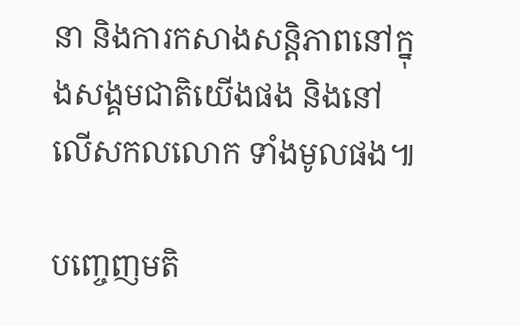នា និងការកសាងសន្តិភាពនៅក្នុងសង្គមជាតិយើងផង និងនៅលើសកលលោក ទាំងមូលផង៕

បញ្ចេញមតិ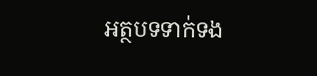អត្ថបទទាក់ទង